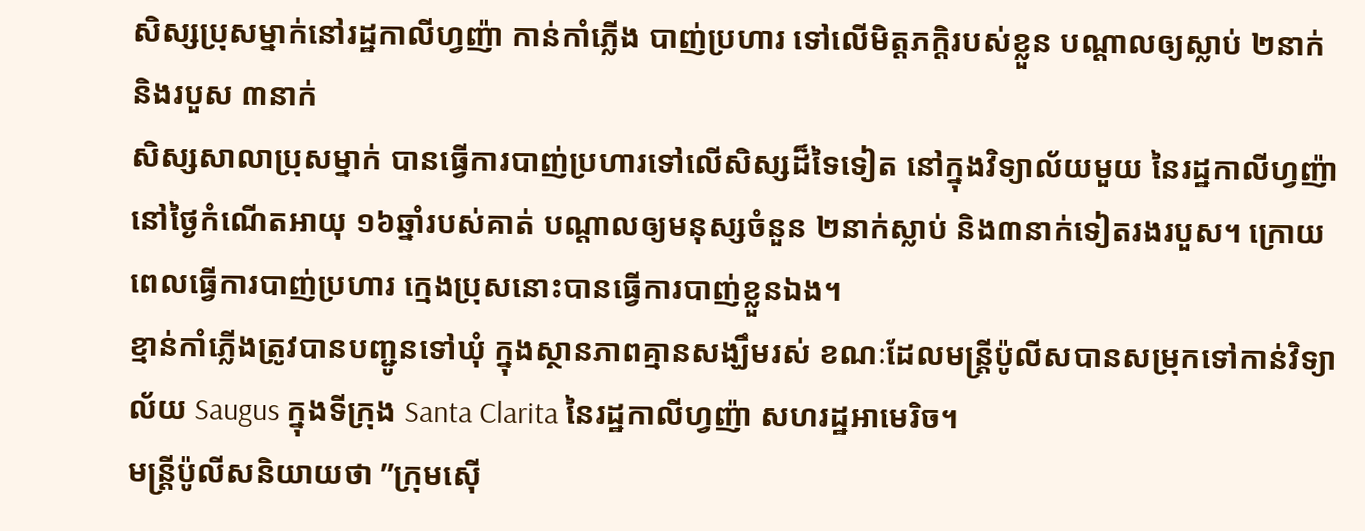សិស្សប្រុសម្នាក់នៅរដ្ឋកាលីហ្វញ៉ា កាន់កាំភ្លើង បាញ់ប្រហារ ទៅលើមិត្តភក្តិរបស់ខ្លួន បណ្តាលឲ្យស្លាប់ ២នាក់ និងរបួស ៣នាក់
សិស្សសាលាប្រុសម្នាក់ បានធ្វើការបាញ់ប្រហារទៅលើសិស្សដ៏ទៃទៀត នៅក្នុងវិទ្យាល័យមួយ នៃរដ្ឋកាលីហ្វញ៉ា នៅថ្ងៃកំណើតអាយុ ១៦ឆ្នាំរបស់គាត់ បណ្តាលឲ្យមនុស្សចំនួន ២នាក់ស្លាប់ និង៣នាក់ទៀតរងរបួស។ ក្រោយពេលធ្វើការបាញ់ប្រហារ ក្មេងប្រុសនោះបានធ្វើការបាញ់ខ្លួនឯង។
ខ្មាន់កាំភ្លើងត្រូវបានបញ្ជូនទៅឃុំ ក្នុងស្ថានភាពគ្មានសង្ឃឹមរស់ ខណៈដែលមន្រ្តីប៉ូលីសបានសម្រុកទៅកាន់វិទ្យាល័យ Saugus ក្នុងទីក្រុង Santa Clarita នៃរដ្ឋកាលីហ្វញ៉ា សហរដ្ឋអាមេរិច។
មន្រ្តីប៉ូលីសនិយាយថា ”ក្រុមស៊ើ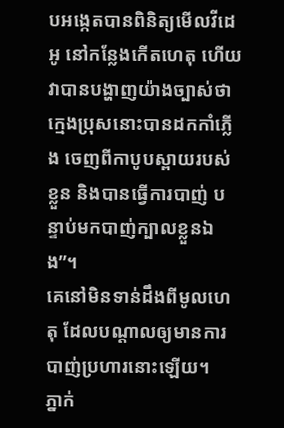បអង្កេតបានពិនិត្យមើលវីដេអូ នៅកន្លែងកើតហេតុ ហើយវាបានបង្ហាញយ៉ាងច្បាស់ថា ក្មេងប្រុសនោះបានដកកាំភ្លើង ចេញពីកាបូបស្ពាយរបស់ខ្លួន និងបានធ្វើការបាញ់ បន្ទាប់មកបាញ់ក្បាលខ្លួនឯង”។
គេនៅមិនទាន់ដឹងពីមូលហេតុ ដែលបណ្តាលឲ្យមានការបាញ់ប្រហារនោះឡើយ។
ភ្នាក់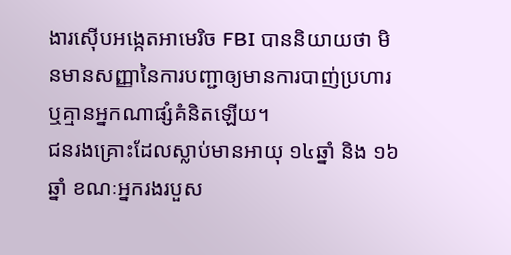ងារស៊ើបអង្កេតអាមេរិច FBI បាននិយាយថា មិនមានសញ្ញានៃការបញ្ជាឲ្យមានការបាញ់ប្រហារ ឬគ្មានអ្នកណាផ្សំគំនិតឡើយ។
ជនរងគ្រោះដែលស្លាប់មានអាយុ ១៤ឆ្នាំ និង ១៦ឆ្នាំ ខណៈអ្នករងរបួស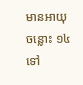មានអាយុចន្លោះ ១៤ ទៅ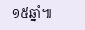១៥ឆ្នាំ៕